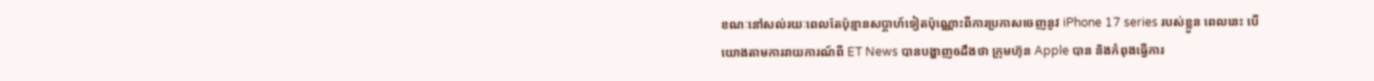ខណៈនៅសល់រយៈពេលតែប៉ុន្មានសប្តាហ៍ទៀតប៉ុណ្ណោះពីការប្រកាសចេញនូវ iPhone 17 series របស់ខ្លួន ពេលនេះ បើយោងតាមការរាយការណ៍ពី ET News បានបង្ហាញឲដឹងថា ក្រុមហ៊ុន Apple បាន និងកំពុងធ្វើការ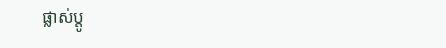ផ្លាស់ប្តូ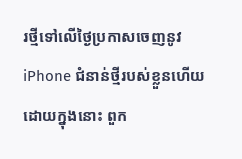រថ្មីទៅលើថ្ងៃប្រកាសចេញនូវ iPhone ជំនាន់ថ្មីរបស់ខ្លួនហើយ ដោយក្នុងនោះ ពួក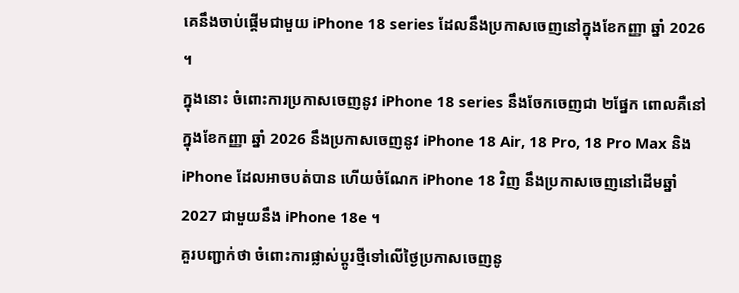គេនឹងចាប់ផ្តើមជាមួយ iPhone 18 series ដែលនឹងប្រកាសចេញនៅក្នុងខែកញ្ញា ឆ្នាំ 2026 ។
ក្នុងនោះ ចំពោះការប្រកាសចេញនូវ iPhone 18 series នឹងចែកចេញជា ២ផ្នែក ពោលគឺនៅក្នុងខែកញ្ញា ឆ្នាំ 2026 នឹងប្រកាសចេញនូវ iPhone 18 Air, 18 Pro, 18 Pro Max និង iPhone ដែលអាចបត់បាន ហើយចំណែក iPhone 18 វិញ នឹងប្រកាសចេញនៅដើមឆ្នាំ 2027 ជាមួយនឹង iPhone 18e ។
គួរបញ្ជាក់ថា ចំពោះការផ្លាស់ប្តូរថ្មីទៅលើថ្ងៃប្រកាសចេញនូ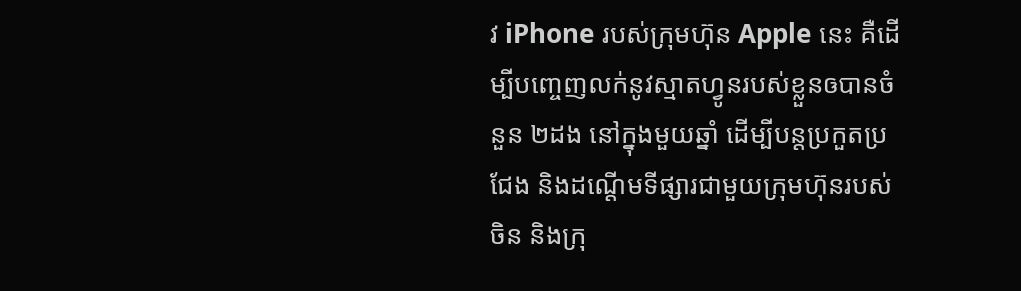វ iPhone របស់ក្រុមហ៊ុន Apple នេះ គឺដើម្បីបញ្ចេញលក់នូវស្មាតហ្វូនរបស់ខ្លួនឲបានចំនួន ២ដង នៅក្នុងមួយឆ្នាំ ដើម្បីបន្តប្រកួតប្រជែង និងដណ្តើមទីផ្សារជាមួយក្រុមហ៊ុនរបស់ចិន និងក្រុ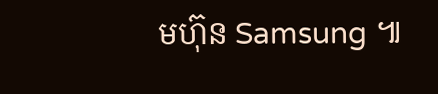មហ៊ុន Samsung ៕